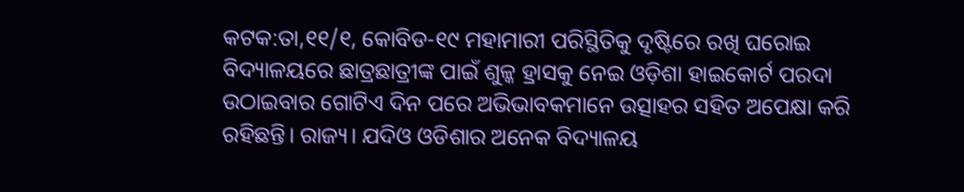କଟକ:ତା,୧୧/୧, କୋବିଡ-୧୯ ମହାମାରୀ ପରିସ୍ଥିତିକୁ ଦୃଷ୍ଟିରେ ରଖି ଘରୋଇ ବିଦ୍ୟାଳୟରେ ଛାତ୍ରଛାତ୍ରୀଙ୍କ ପାଇଁ ଶୁଳ୍କ ହ୍ରାସକୁ ନେଇ ଓଡ଼ିଶା ହାଇକୋର୍ଟ ପରଦା ଉଠାଇବାର ଗୋଟିଏ ଦିନ ପରେ ଅଭିଭାବକମାନେ ଉତ୍ସାହର ସହିତ ଅପେକ୍ଷା କରି ରହିଛନ୍ତି। ରାଜ୍ୟ। ଯଦିଓ ଓଡିଶାର ଅନେକ ବିଦ୍ୟାଳୟ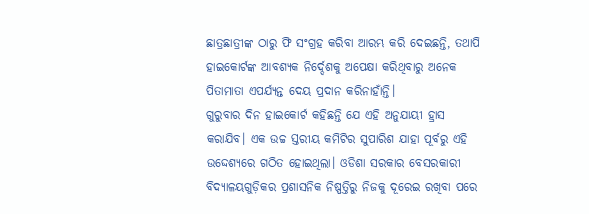ଛାତ୍ରଛାତ୍ରୀଙ୍କ ଠାରୁ ଫି ସଂଗ୍ରହ କରିବା ଆରମ୍ଭ କରି ଦେଇଛନ୍ତି, ତଥାପି ହାଇକୋର୍ଟଙ୍କ ଆବଶ୍ୟକ ନିର୍ଦ୍ଦେଶକୁ ଅପେକ୍ଷା କରିଥିବାରୁ ଅନେକ ପିତାମାତା ଏପର୍ଯ୍ୟନ୍ତ ଦେୟ ପ୍ରଦାନ କରିନାହାଁନ୍ତି।
ଗୁରୁବାର ଦିନ ହାଇକୋର୍ଟ କହିଛନ୍ତି ଯେ ଏହି ଅନୁଯାୟୀ ହ୍ରାସ କରାଯିବ। ଏକ ଉଚ୍ଚ ସ୍ତରୀୟ କମିଟିର ସୁପାରିଶ ଯାହା ପୂର୍ବରୁ ଏହି ଉଦ୍ଦେଶ୍ୟରେ ଗଠିତ ହୋଇଥିଲା। ଓଡିଶା ସରକାର ବେସରକାରୀ ବିଦ୍ୟାଳୟଗୁଡ଼ିକର ପ୍ରଶାସନିକ ନିଷ୍ପତ୍ତିରୁ ନିଜକୁ ଦୂରେଇ ରଖିବା ପରେ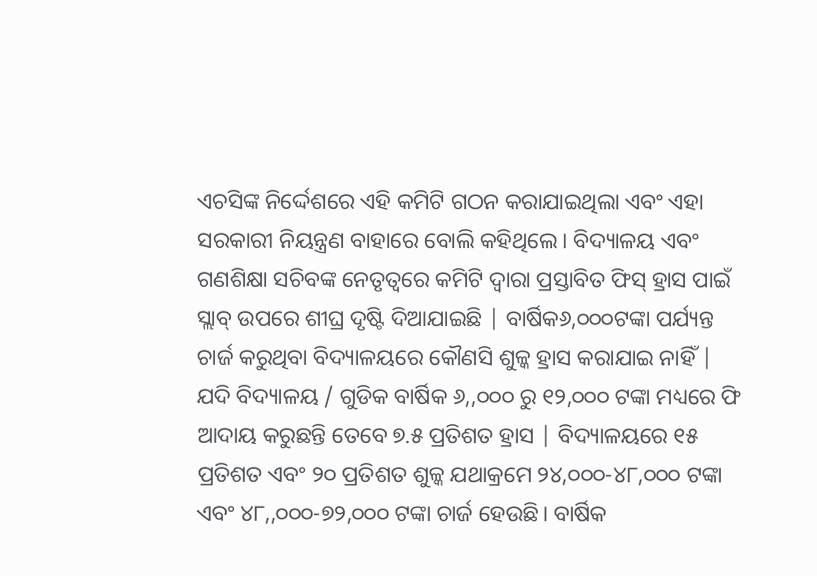ଏଚସିଙ୍କ ନିର୍ଦ୍ଦେଶରେ ଏହି କମିଟି ଗଠନ କରାଯାଇଥିଲା ଏବଂ ଏହା ସରକାରୀ ନିୟନ୍ତ୍ରଣ ବାହାରେ ବୋଲି କହିଥିଲେ। ବିଦ୍ୟାଳୟ ଏବଂ ଗଣଶିକ୍ଷା ସଚିବଙ୍କ ନେତୃତ୍ୱରେ କମିଟି ଦ୍ୱାରା ପ୍ରସ୍ତାବିତ ଫିସ୍ ହ୍ରାସ ପାଇଁ ସ୍ଲାବ୍ ଉପରେ ଶୀଘ୍ର ଦୃଷ୍ଟି ଦିଆଯାଇଛି | ବାର୍ଷିକ୬,୦୦୦ଟଙ୍କା ପର୍ଯ୍ୟନ୍ତ ଚାର୍ଜ କରୁଥିବା ବିଦ୍ୟାଳୟରେ କୌଣସି ଶୁଳ୍କ ହ୍ରାସ କରାଯାଇ ନାହିଁ |
ଯଦି ବିଦ୍ୟାଳୟ / ଗୁଡିକ ବାର୍ଷିକ ୬,,୦୦୦ ରୁ ୧୨,୦୦୦ ଟଙ୍କା ମଧ୍ୟରେ ଫି ଆଦାୟ କରୁଛନ୍ତି ତେବେ ୭.୫ ପ୍ରତିଶତ ହ୍ରାସ | ବିଦ୍ୟାଳୟରେ ୧୫ ପ୍ରତିଶତ ଏବଂ ୨୦ ପ୍ରତିଶତ ଶୁଳ୍କ ଯଥାକ୍ରମେ ୨୪,୦୦୦-୪୮,୦୦୦ ଟଙ୍କା ଏବଂ ୪୮,,୦୦୦-୭୨,୦୦୦ ଟଙ୍କା ଚାର୍ଜ ହେଉଛି। ବାର୍ଷିକ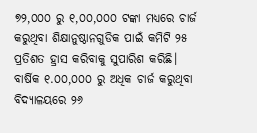୭୨,୦୦୦ ରୁ ୧,୦୦,୦୦୦ ଟଙ୍କା ମଧ୍ୟରେ ଚାର୍ଜ କରୁଥିବା ଶିକ୍ଷାନୁଷ୍ଠାନଗୁଡିକ ପାଇଁ କମିଟି ୨୫ ପ୍ରତିଶତ ହ୍ରାସ କରିବାକୁ ସୁପାରିଶ କରିଛି। ବାର୍ଷିକ ୧.୦୦,୦୦୦ ରୁ ଅଧିକ ଚାର୍ଜ କରୁଥିବା ବିଦ୍ୟାଳୟରେ ୨୬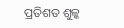ପ୍ରତିଶତ ଶୁଳ୍କ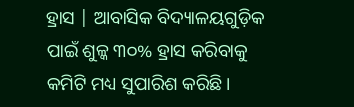ହ୍ରାସ | ଆବାସିକ ବିଦ୍ୟାଳୟଗୁଡ଼ିକ ପାଇଁ ଶୁଳ୍କ ୩୦% ହ୍ରାସ କରିବାକୁ କମିଟି ମଧ୍ୟ ସୁପାରିଶ କରିଛି।